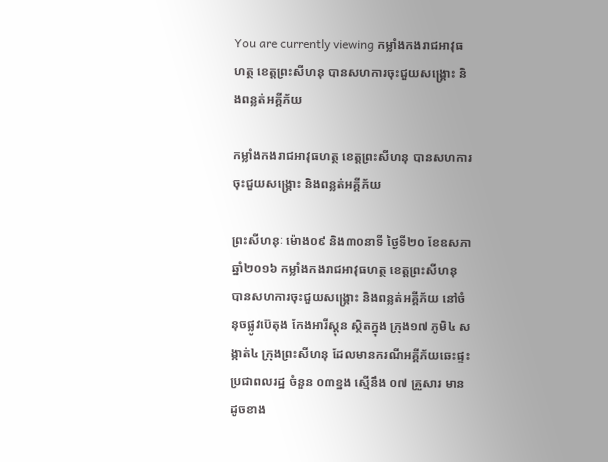You are currently viewing កម្លាំងកងរាជអាវុធហត្ថ ខេត្តព្រះសីហនុ បានសហការចុះជួយសង្គ្រោះ និងពន្លត់អគ្គីភ័យ

កម្លាំងកងរាជអាវុធហត្ថ ខេត្តព្រះសីហនុ បានសហការចុះជួយសង្គ្រោះ និងពន្លត់អគ្គីភ័យ

ព្រះសីហនុៈ ម៉ោង០៩ និង៣០នាទី ថ្ងៃទី២០ ខែឧសភា ឆ្នាំ២០១៦ កម្លាំងកងរាជអាវុធហត្ថ ខេត្តព្រះសីហនុ បានសហការចុះជួយសង្គ្រោះ និងពន្លត់អគ្គីភ័យ នៅចំនុចផ្លូវប៊េតុង កែងអារីស្តុន ស្ថិតក្នុង ក្រុង១៧ ភូមិ៤ សង្កាត់៤ ក្រុងព្រះសីហនុ ដែលមានករណីអគ្គីភ័យឆេះផ្ទះប្រជាពលរដ្ឋ ចំនួន ០៣ខ្នង ស្មើនឹង ០៧ គ្រួសារ មានដូចខាង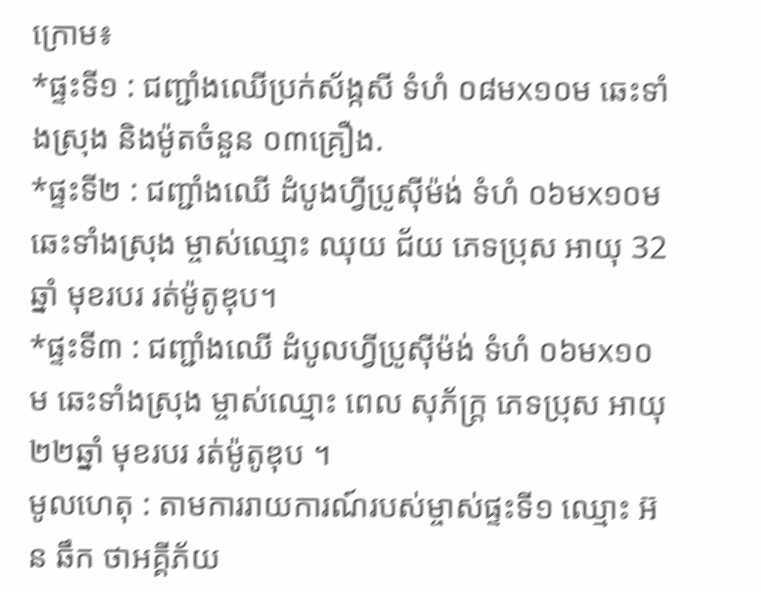ក្រោម៖
*ផ្ទះទី១ : ជញ្ជាំងឈើប្រក់ស័ង្កសី ទំហំ ០៨មx១០ម ឆេះទាំងស្រុង និងម៉ូតចំនួន ០៣គ្រឿង.
*ផ្ទះទី២ : ជញ្ជាំងឈើ ដំបូងហ្វីប្រូស៊ីម៉ង់ ទំហំ ០៦មx១០ម ឆេះទាំងស្រុង ម្ចាស់ឈ្មោះ ឈុយ ជ័យ ភេទប្រុស អាយុ 32ឆ្នាំ មុខរបរ រត់ម៉ូតូឌុប។
*ផ្ទះទី៣ : ជញ្ជាំងឈើ ដំបូលហ្វីប្រូស៊ីម៉ង់ ទំហំ ០៦មx១០ម ឆេះទាំងស្រុង ម្ចាស់ឈ្មោះ ពេល សុភ័ក្ត្រ ភេទប្រុស អាយុ ២២ឆ្នាំ មុខរបរ រត់ម៉ូតូឌុប ។
មូលហេតុ : តាមការរាយការណ៍របស់ម្ចាស់ផ្ទះទី១ ឈ្មោះ អ៊ន ឆឹក ថាអគ្គីភ័យ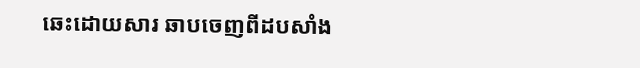ឆេះដោយសារ ឆាបចេញពីដបសាំង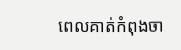ពេលគាត់កំពុងចា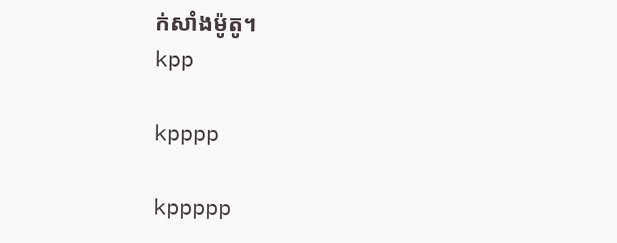ក់សាំងម៉ូតូ។
kpp

kpppp

kppppp